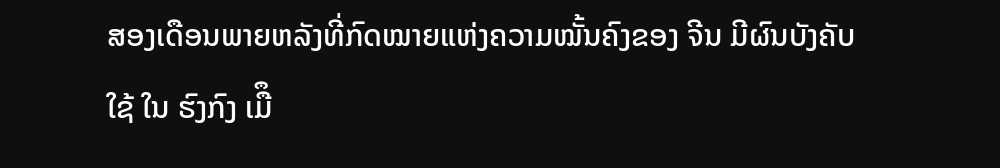ສອງເດືອນພາຍຫລັງທີ່ກົດໝາຍແຫ່ງຄວາມໝັ້ນຄົງຂອງ ຈີນ ມີຜົນບັງຄັບໃຊ້ ໃນ ຮົງກົງ ເມືຶ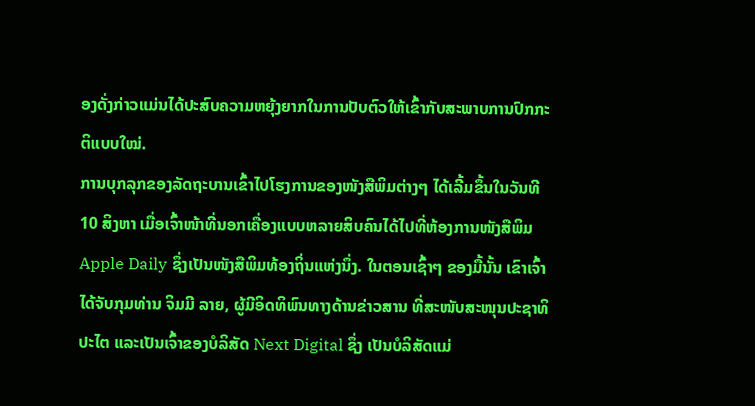ອງດັ່ງກ່າວແມ່ນໄດ້ປະສົບຄວາມຫຍຸ້ງຍາກໃນການປັບຕົວໃຫ້ເຂົ້າກັບສະພາບການປົກກະຕິແບບໃໝ່.
ການບຸກລຸກຂອງລັດຖະບານເຂົ້າໄປໂຮງການຂອງໜັງສືພິມຕ່າງໆ ໄດ້ເລີ້ມຂຶ້ນໃນວັນທີ 10 ສິງຫາ ເມື່ອເຈົ້າໜ້າທີ່ນອກເຄື່ອງແບບຫລາຍສິບຄົນໄດ້ໄປທີ່ຫ້ອງການໜັງສືພິມ Apple Daily ຊຶ່ງເປັນໜັງສືພິມທ້ອງຖິ່ນແຫ່ງນຶ່ງ. ໃນຕອນເຊົ້າໆ ຂອງມື້ນັ້ນ ເຂົາເຈົ້າໄດ້ຈັບກຸມທ່ານ ຈິມມີ ລາຍ, ຜູ້ມີອິດທິພົນທາງດ້ານຂ່າວສານ ທີ່ສະໜັບສະໜຸນປະຊາທິປະໄຕ ແລະເປັນເຈົ້າຂອງບໍລິສັດ Next Digital ຊຶ່ງ ເປັນບໍລິສັດແມ່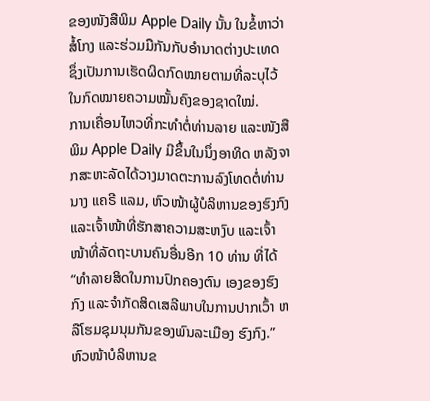ຂອງໜັງສືພິມ Apple Daily ນັ້ນ ໃນຂໍ້ຫາວ່າສໍ້ໂກງ ແລະຮ່ວມມືກັນກັບອໍານາດຕ່າງປະເທດ ຊຶ່ງເປັນການເຮັດຜິດກົດໝາຍຕາມທີ່ລະບຸໄວ້ໃນກົດໝາຍຄວາມໝັ້ນຄົງຂອງຊາດໃໝ່.
ການເຄື່ອນໄຫວທີ່ກະທໍາຕໍ່ທ່ານລາຍ ແລະໜັງສືພິມ Apple Daily ມີຂຶ້ນໃນນຶ່ງອາທິດ ຫລັງຈາກສະຫະລັດໄດ້ວາງມາດຕະການລົງໂທດຕໍ່ທ່ານນາງ ແຄຣີ ແລມ, ຫົວໜ້າຜູ້ບໍລິຫານຂອງຮົງກົງ ແລະເຈົ້າໜ້າທີ່ຮັກສາຄວາມສະຫງົບ ແລະເຈົ້າໜ້າທີ່ລັດຖະບານຄົນອື່ນອີກ 10 ທ່ານ ທີ່ໄດ້ “ທໍາລາຍສິດໃນການປົກຄອງຕົນ ເອງຂອງຮົງກົງ ແລະຈໍາກັດສິດເສລີພາບໃນການປາກເວົ້າ ຫລືໂຮມຊຸມນຸມກັນຂອງພົນລະເມືອງ ຮົງກົງ.”
ຫົວໜ້າບໍລິຫານຂ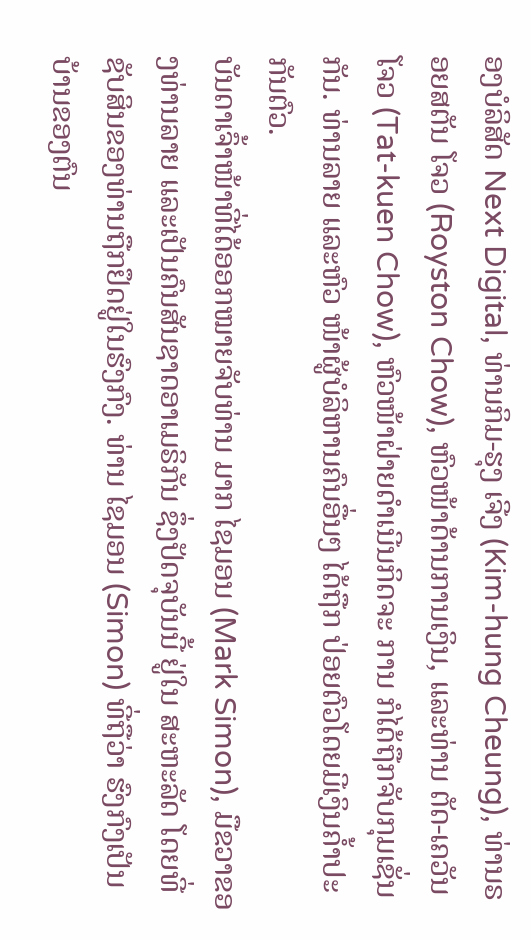ອງບໍລິສັດ Next Digital, ທ່ານກິມ-ຮຸງ ເຈີງ (Kim-hung Cheung), ທ່ານຣອຍສຕັນ ໂຈວ (Royston Chow), ຫົວໜ້າດ້ານການເງິນ, ແລະທ່ານ ຕັດ-ເຄວັນ ໂຈວ (Tat-kuen Chow), ຫົວໜ້າຝ່າຍດໍາເນີນກິດຈະ ການ ກໍໄດ້ຖືກຈັບກຸມເຊັ່ນກັນ. ທ່ານລາຍ ແລະຫົວ ໜ້າຜູ້ບໍລິຫານຄົນອື່ນໆ ໄດ້ຖືກ ປ່ອຍຕົວໂດຍມີເງິນຄໍ້າປະກັນຕົວ.
ບັນດາເຈົ້າໜ້າທີ່ໄດ້ອອກໝາຍຈັບທ່ານ ມາກ ໄຊມອນ (Mark Simon), ມືຂວາຂອງທ່ານລາຍ ແລະເປັນຄົນສັນຊາດອາເມຣິກັນ ຊຶ່ງປັດຈຸບັນນີ້ ຢູ່ໃນ ສະຫະລັດ ໂດຍທີ່ຊັບສິນຂອງທ່ານຖືກຢຶດຢູ່ໃນຮົງກົງ. ທ່ານ ໄຊມອນ (Simon) ທີ່ຖືວ່າ ຮົງກົງເປັນບ້ານຂອງຕົນ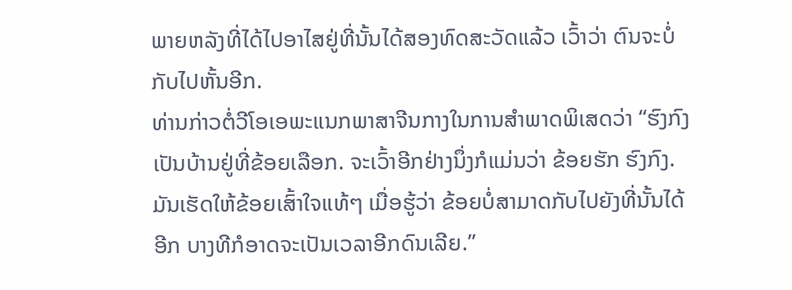ພາຍຫລັງທີ່ໄດ້ໄປອາໄສຢູ່ທີ່ນັ້ນໄດ້ສອງທົດສະວັດແລ້ວ ເວົ້າວ່າ ຕົນຈະບໍ່ກັບໄປຫັ້ນອີກ.
ທ່ານກ່າວຕໍ່ວີໂອເອພະແນກພາສາຈີນກາງໃນການສໍາພາດພິເສດວ່າ “ຮົງກົງ ເປັນບ້ານຢູ່ທີ່ຂ້ອຍເລືອກ. ຈະເວົ້າອີກຢ່າງນຶ່ງກໍແມ່ນວ່າ ຂ້ອຍຮັກ ຮົງກົງ. ມັນເຮັດໃຫ້ຂ້ອຍເສົ້າໃຈແທ້ໆ ເມື່ອຮູ້ວ່າ ຂ້ອຍບໍ່ສາມາດກັບໄປຍັງທີ່ນັ້ນໄດ້ອີກ ບາງທີກໍອາດຈະເປັນເວລາອີກດົນເລີຍ.”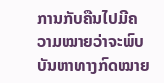ການກັບຄືນໄປມີຄວາມໝາຍວ່າຈະພົບບັນຫາທາງກົດໝາຍ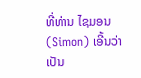ທີ່ທ່ານ ໄຊມອນ (Simon) ເອີ້ນວ່າ ເປັນ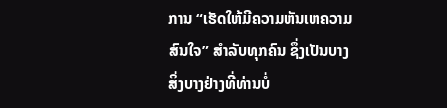ການ “ເຮັດໃຫ້ມີຄວາມຫັນເຫຄວາມສົນໃຈ” ສໍາລັບທຸກຄົນ ຊຶ່ງເປັນບາງ ສິ່ງບາງຢ່າງທີ່ທ່ານບໍ່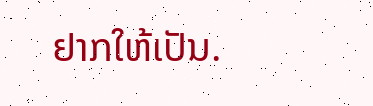ຢາກໃຫ້ເປັນ.